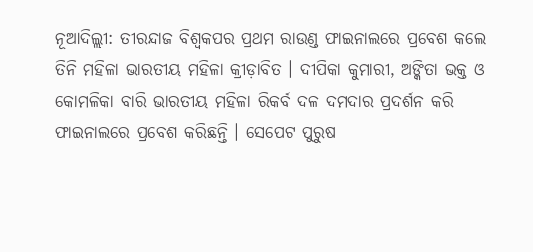ନୂଆଦିଲ୍ଲୀ: ତୀରନ୍ଦାଜ ବିଶ୍ବକପର ପ୍ରଥମ ରାଉଣ୍ଡ ଫାଇନାଲରେ ପ୍ରବେଶ କଲେ ତିନି ମହିଳା ଭାରତୀୟ ମହିଳା କ୍ରୀଡ଼ାବିତ । ଦୀପିକା କୁମାରୀ, ଅଙ୍କିତା ଭକ୍ତ ଓ କୋମଳିକା ବାରି ଭାରତୀୟ ମହିଳା ରିକର୍ବ ଦଳ ଦମଦାର ପ୍ରଦର୍ଶନ କରି ଫାଇନାଲରେ ପ୍ରବେଶ କରିଛନ୍ତି । ସେପେଟ ପୁରୁଷ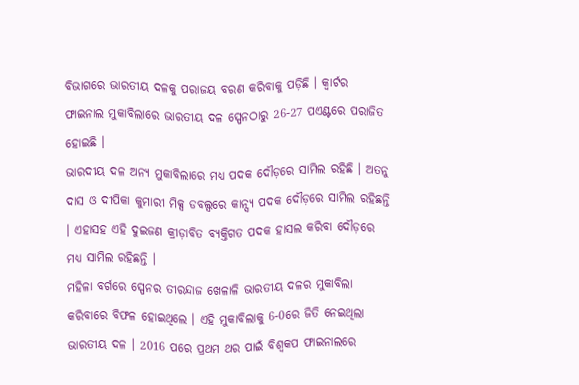ବିଭାଗରେ ଭାରତୀୟ ଦଳକୁ ପରାଜୟ ବରଣ କରିବାକୁ ପଡ଼ିଛି । କ୍ବାର୍ଟର ଫାଇନାଲ ମୁକାବିଲାରେ ଭାରତୀୟ ଦଳ ସ୍ପେନଠାରୁ 26-27 ପଏଣ୍ଟରେ ପରାଜିତ ହୋଇଛି ।
ଭାରଦୀୟ ଦଳ ଅନ୍ୟ ମୁକାବିଲାରେ ମଧ୍ୟ ପଦକ ଦୌଡ଼ରେ ସାମିଲ ରହିଛି । ଅତନୁ ଦାସ ଓ ଦୀପିକା କୁମାରୀ ମିକ୍ସ ଡବଲ୍ସରେ କାନ୍ସ୍ୟ ପଦକ ଦୌଡ଼ରେ ସାମିଲ ରହିଛନ୍ତି । ଏହାସହ ଏହି ଦୁଇଜଣ କ୍ରୀଡ଼ାବିତ ବ୍ୟକ୍ତିଗତ ପଦକ ହାସଲ କରିବା ଦୌଡ଼ରେ ମଧ୍ୟ ସାମିଲ ରହିଛନ୍ତି ।
ମହିଳା ବର୍ଗରେ ସ୍ପେନର ତୀରନ୍ଦାଜ ଖେଳାଳି ଭାରତୀୟ ଦଳର ମୁକାବିଲା କରିବାରେ ବିଫଳ ହୋଇଥିଲେ । ଏହି ମୁକାବିଲାକୁ 6-0ରେ ଜିତି ନେଇଥିଲା ଭାରତୀୟ ଦଳ । 2016 ପରେ ପ୍ରଥମ ଥର ପାଇଁ ବିଶ୍ବକପ ଫାଇନାଲରେ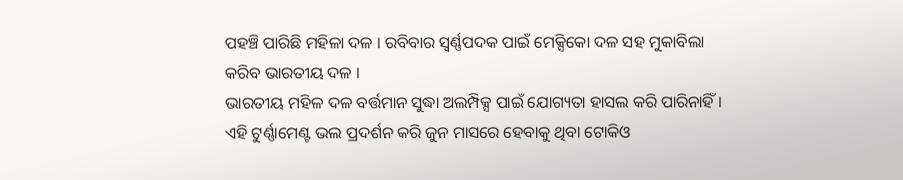ପହଞ୍ଚି ପାରିଛି ମହିଳା ଦଳ । ରବିବାର ସ୍ବର୍ଣ୍ଣପଦକ ପାଇଁ ମେକ୍ସିକୋ ଦଳ ସହ ମୁକାବିଲା କରିବ ଭାରତୀୟ ଦଳ ।
ଭାରତୀୟ ମହିଳ ଦଳ ବର୍ତ୍ତମାନ ସୁଦ୍ଧା ଅଲମ୍ପିକ୍ସ ପାଇଁ ଯୋଗ୍ୟତା ହାସଲ କରି ପାରିନାହିଁ । ଏହି ଟୁର୍ଣ୍ଣାମେଣ୍ଟ ଭଲ ପ୍ରଦର୍ଶନ କରି ଜୁନ ମାସରେ ହେବାକୁ ଥିବା ଟୋକିଓ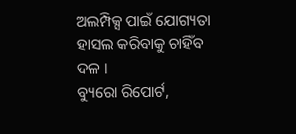ଅଲମ୍ପିକ୍ସ ପାଇଁ ଯୋଗ୍ୟତା ହାସଲ କରିବାକୁ ଚାହିଁବ ଦଳ ।
ବ୍ୟୁରୋ ରିପୋର୍ଟ,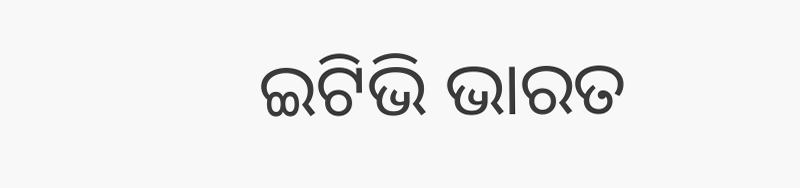ଇଟିଭି ଭାରତ